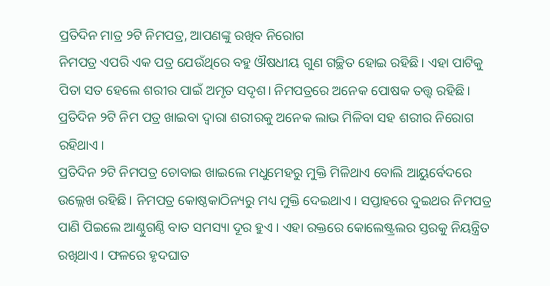ପ୍ରତିଦିନ ମାତ୍ର ୨ଟି ନିମପତ୍ର, ଆପଣଙ୍କୁ ରଖିବ ନିରୋଗ
ନିମପତ୍ର ଏପରି ଏକ ପତ୍ର ଯେଉଁଥିରେ ବହୁ ଔଷଧୀୟ ଗୁଣ ଗଚ୍ଛିତ ହୋଇ ରହିଛି। ଏହା ପାଟିକୁ ପିତା ସତ ହେଲେ ଶରୀର ପାଇଁ ଅମୃତ ସଦୃଶ। ନିମପତ୍ରରେ ଅନେକ ପୋଷକ ତତ୍ତ୍ୱ ରହିଛି। ପ୍ରତିଦିନ ୨ଟି ନିମ ପତ୍ର ଖାଇବା ଦ୍ବାରା ଶରୀରକୁ ଅନେକ ଲାଭ ମିଳିବା ସହ ଶରୀର ନିରୋଗ ରହିଥାଏ।
ପ୍ରତିଦିନ ୨ଟି ନିମପତ୍ର ଚୋବାଇ ଖାଇଲେ ମଧୁମେହରୁ ମୁକ୍ତି ମିଳିଥାଏ ବୋଲି ଆୟୁର୍ବେଦରେ ଉଲ୍ଲେଖ ରହିଛି। ନିମପତ୍ର କୋଷ୍ଠକାଠିନ୍ୟରୁ ମଧ୍ୟ ମୁକ୍ତି ଦେଇଥାଏ। ସପ୍ତାହରେ ଦୁଇଥର ନିମପତ୍ର ପାଣି ପିଇଲେ ଆଣ୍ଠୁଗଣ୍ଠି ବାତ ସମସ୍ୟା ଦୂର ହୁଏ। ଏହା ରକ୍ତରେ କୋଲେଷ୍ଟ୍ରଲର ସ୍ତରକୁ ନିୟନ୍ତ୍ରିତ ରଖିଥାଏ। ଫଳରେ ହୃଦଘାତ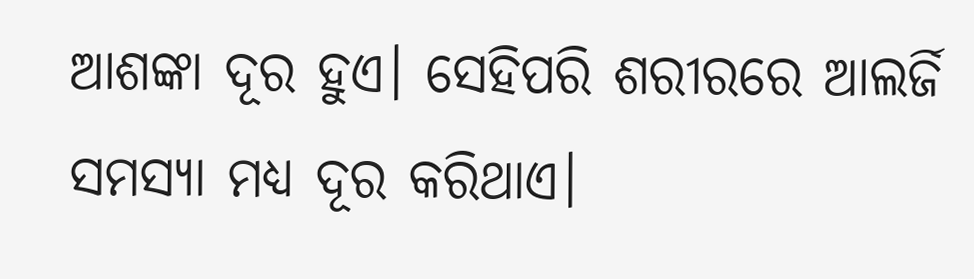ଆଶଙ୍କା ଦୂର ହୁଏ। ସେହିପରି ଶରୀରରେ ଆଲର୍ଜି ସମସ୍ୟା ମଧ୍ୟ ଦୂର କରିଥାଏ।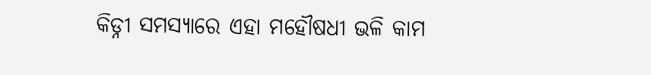କିଡ୍ନୀ ସମସ୍ୟାରେ ଏହା ମହୌଷଧୀ ଭଳି କାମ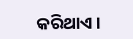କରିଥାଏ।